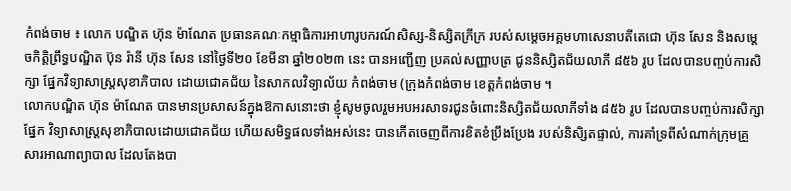កំពង់ចាម ៖ លោក បណ្ឌិត ហ៊ុន ម៉ាណែត ប្រធានគណៈកម្មាធិការអាហារូបករណ៍សិស្ស-និស្សិតក្រីក្រ របស់សម្តេចអគ្គមហាសេនាបតីតេជោ ហ៊ុន សែន និងសម្តេចកិត្តិព្រឹទ្ធបណ្ឌិត ប៊ុន រ៉ានី ហ៊ុន សែន នៅថ្ងៃទី២០ ខែមីនា ឆ្នាំ២០២៣ នេះ បានអញ្ជើញ ប្រគល់សញ្ញាបត្រ ជូននិស្សិតជ័យលាភី ៨៥៦ រូប ដែលបានបញ្ចប់ការសិក្សា ផ្នែកវិទ្យាសាស្ត្រសុខាភិបាល ដោយជោគជ័យ នៃសាកលវិទ្យាល័យ កំពង់ចាម (ក្រុងកំពង់ចាម ខេត្តកំពង់ចាម ។
លោកបណ្ឌិត ហ៊ុន ម៉ាណែត បានមានប្រសាសន៍ក្នុងឱកាសនោះថា ខ្ញុំសូមចូលរួមអបអរសាទរជូនចំពោះនិស្សិតជ័យលាភីទាំង ៨៥៦ រូប ដែលបានបញ្ចប់ការសិក្សាផ្នែក វិទ្យាសាស្ត្រសុខាភិបាលដោយជោគជ័យ ហើយសមិទ្ធផលទាំងអស់នេះ បានកើតចេញពីការខិតខំប្រឹងប្រែង របស់និសិ្សតផ្ទាល់, ការគាំទ្រពីសំណាក់ក្រុមគ្រួសារអាណាព្យាបាល ដែលតែងបា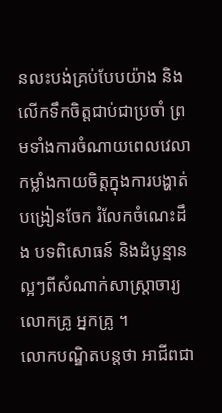នលះបង់គ្រប់បែបយ៉ាង និងលើកទឹកចិត្តជាប់ជាប្រចាំ ព្រមទាំងការចំណាយពេលវេលាកម្លាំងកាយចិត្តក្នុងការបង្ហាត់បង្រៀនចែក រំលែកចំណេះដឹង បទពិសោធន៍ និងដំបូន្មានល្អៗពីសំណាក់សាស្រ្តាចារ្យ លោកគ្រូ អ្នកគ្រូ ។
លោកបណ្ឌិតបន្តថា អាជីពជា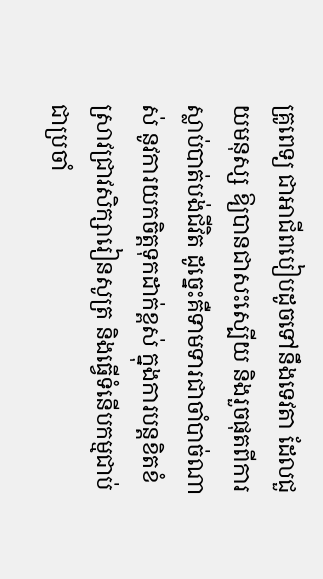គ្រូពេទ្យ ជាអាជីពបៀបដូចទៅនឹងទេវតា ដែលជួយមនុស្ស ឱ្យបានជាសះស្បើយ និងរួចផុតពីការស្លាប់បាត់បង់ជីវិត ដូច្នេះគឺទាមទារជាចាំបាច់ណាស់ នូវការយកចិត្តទុកដាក់ខ្ពស់ ក្នុងការបន្តខិតខំស្រាវជ្រាវសិក្សារៀនសូត្រ និងធ្វើទំនើបកម្មជាប់ជាប្រចាំ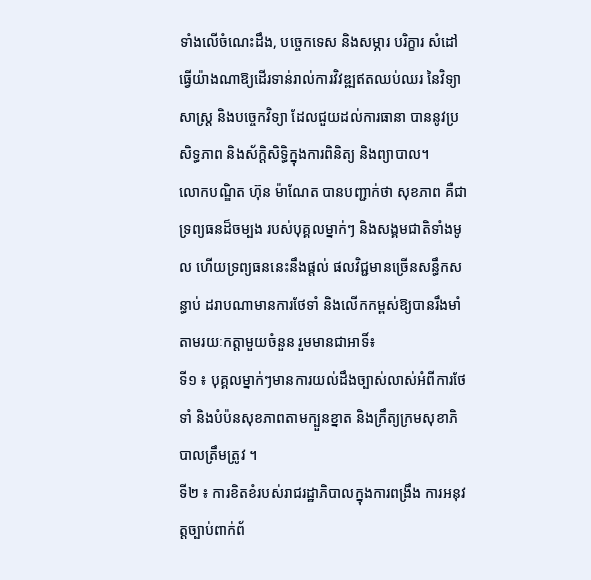ទាំងលើចំណេះដឹង, បច្ចេកទេស និងសម្ភារ បរិក្ខារ សំដៅធ្វើយ៉ាងណាឱ្យដើរទាន់រាល់ការវិវឌ្ឍឥតឈប់ឈរ នៃវិទ្យាសាស្ត្រ និងបច្ចេកវិទ្យា ដែលជួយដល់ការធានា បាននូវប្រសិទ្ធភាព និងស័ក្តិសិទ្ធិក្នុងការពិនិត្យ និងព្យាបាល។
លោកបណ្ឌិត ហ៊ុន ម៉ាណែត បានបញ្ជាក់ថា សុខភាព គឺជាទ្រព្យធនដ៏ចម្បង របស់បុគ្គលម្នាក់ៗ និងសង្គមជាតិទាំងមូល ហើយទ្រព្យធននេះនឹងផ្តល់ ផលវិជ្ជមានច្រើនសន្ធឹកសន្ធាប់ ដរាបណាមានការថែទាំ និងលើកកម្ពស់ឱ្យបានរឹងមាំ តាមរយៈកត្តាមួយចំនួន រួមមានជាអាទិ៍៖
ទី១ ៖ បុគ្គលម្នាក់ៗមានការយល់ដឹងច្បាស់លាស់អំពីការថែទាំ និងបំប៉នសុខភាពតាមក្បួនខ្នាត និងក្រឹត្យក្រមសុខាភិបាលត្រឹមត្រូវ ។
ទី២ ៖ ការខិតខំរបស់រាជរដ្ឋាភិបាលក្នុងការពង្រឹង ការអនុវត្តច្បាប់ពាក់ព័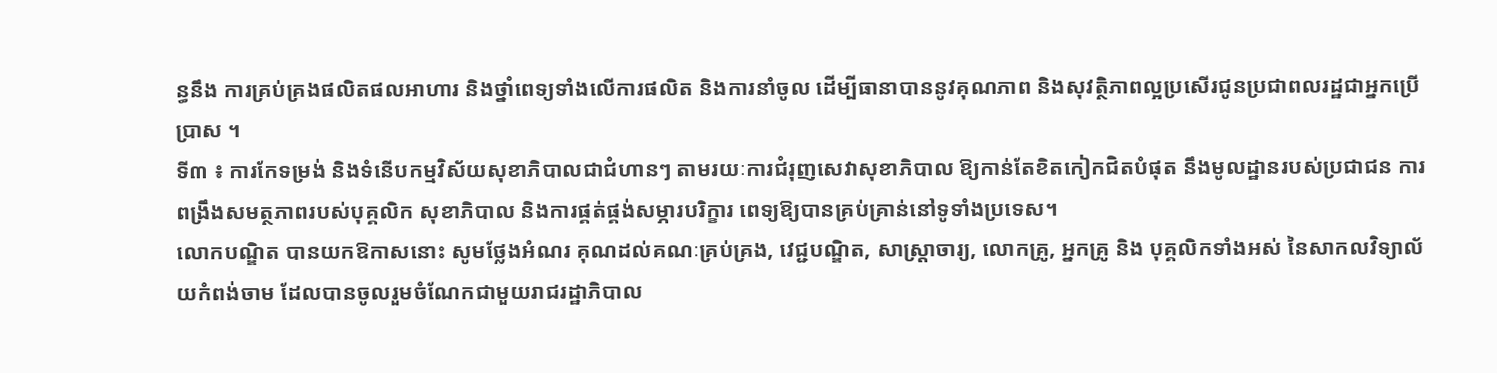ន្ធនឹង ការគ្រប់គ្រងផលិតផលអាហារ និងថ្នាំពេទ្យទាំងលើការផលិត និងការនាំចូល ដើម្បីធានាបាននូវគុណភាព និងសុវត្ថិភាពល្អប្រសើរជូនប្រជាពលរដ្ឋជាអ្នកប្រើប្រាស ។
ទី៣ ៖ ការកែទម្រង់ និងទំនើបកម្មវិស័យសុខាភិបាលជាជំហានៗ តាមរយៈការជំរុញសេវាសុខាភិបាល ឱ្យកាន់តែខិតកៀកជិតបំផុត នឹងមូលដ្ឋានរបស់ប្រជាជន ការពង្រឹងសមត្ថភាពរបស់បុគ្គលិក សុខាភិបាល និងការផ្គត់ផ្គង់សម្ភារបរិក្ខារ ពេទ្យឱ្យបានគ្រប់គ្រាន់នៅទូទាំងប្រទេស។
លោកបណ្ឌិត បានយកឱកាសនោះ សូមថ្លែងអំណរ គុណដល់គណៈគ្រប់គ្រង, វេជ្ជបណ្ឌិត, សាស្រ្តាចារ្យ, លោកគ្រូ, អ្នកគ្រូ និង បុគ្គលិកទាំងអស់ នៃសាកលវិទ្យាល័យកំពង់ចាម ដែលបានចូលរួមចំណែកជាមួយរាជរដ្ឋាភិបាល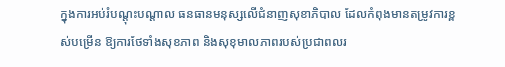ក្នុងការអប់រំបណ្តុះបណ្តាល ធនធានមនុស្សលើជំនាញសុខាភិបាល ដែលកំពុងមានតម្រូវការខ្ពស់បម្រើន ឱ្យការថែទាំងសុខភាព និងសុខុមាលភាពរបស់ប្រជាពលរ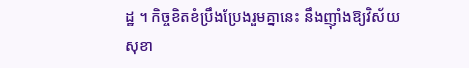ដ្ឋ ។ កិច្ចខិតខំប្រឹងប្រែងរួមគ្នានេះ នឹងញ៉ាំងឱ្យវិស័យសុខា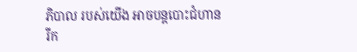ភិបាល របស់យើង អាចបន្តបោះជំហានរីក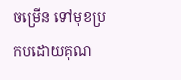ចម្រើន ទៅមុខប្រកបដោយគុណ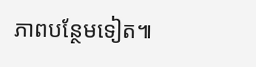ភាពបន្ថែមទៀត៕